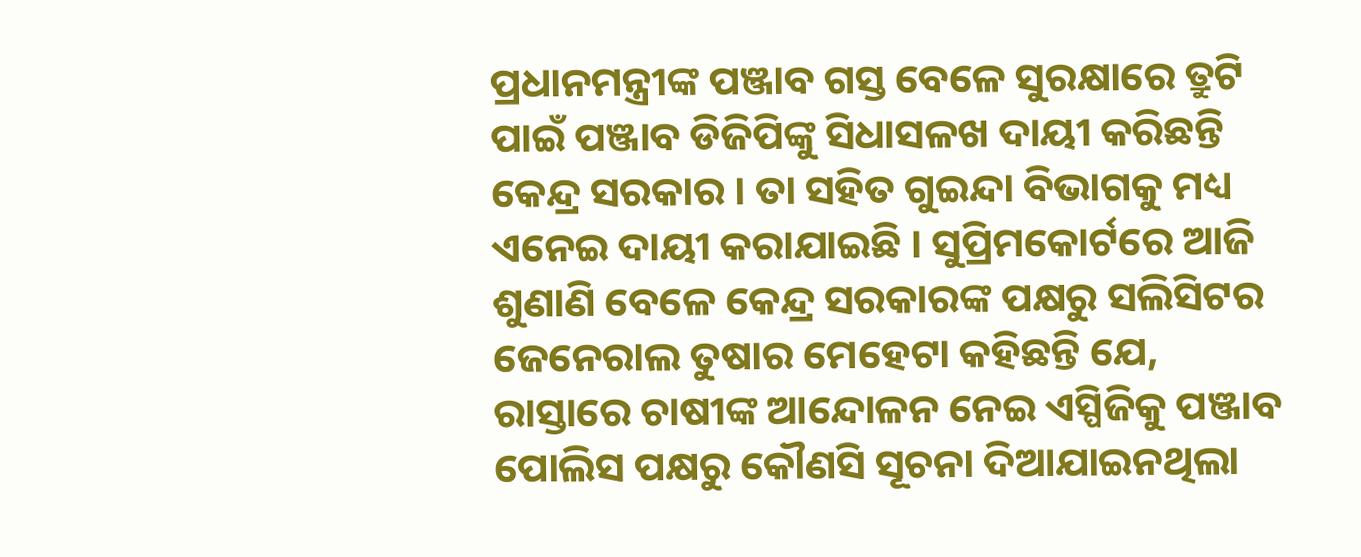ପ୍ରଧାନମନ୍ତ୍ରୀଙ୍କ ପଞ୍ଜାବ ଗସ୍ତ ବେଳେ ସୁରକ୍ଷାରେ ତ୍ରୁଟି ପାଇଁ ପଞ୍ଜାବ ଡିଜିପିଙ୍କୁ ସିଧାସଳଖ ଦାୟୀ କରିଛନ୍ତି କେନ୍ଦ୍ର ସରକାର । ତା ସହିତ ଗୁଇନ୍ଦା ବିଭାଗକୁ ମଧ୍ୟ ଏନେଇ ଦାୟୀ କରାଯାଇଛି । ସୁପ୍ରିମକୋର୍ଟରେ ଆଜି ଶୁଣାଣି ବେଳେ କେନ୍ଦ୍ର ସରକାରଙ୍କ ପକ୍ଷରୁ ସଲିସିଟର ଜେନେରାଲ ତୁଷାର ମେହେଟା କହିଛନ୍ତି ଯେ, ରାସ୍ତାରେ ଚାଷୀଙ୍କ ଆନ୍ଦୋଳନ ନେଇ ଏସ୍ପିଜିକୁ ପଞ୍ଜାବ ପୋଲିସ ପକ୍ଷରୁ କୌଣସି ସୂଚନା ଦିଆଯାଇନଥିଲା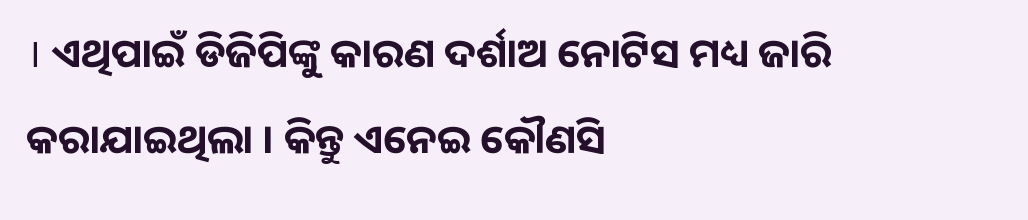। ଏଥିପାଇଁ ଡିଜିପିଙ୍କୁ କାରଣ ଦର୍ଶାଅ ନୋଟିସ ମଧ୍ୟ ଜାରି କରାଯାଇଥିଲା । କିନ୍ତୁ ଏନେଇ କୌଣସି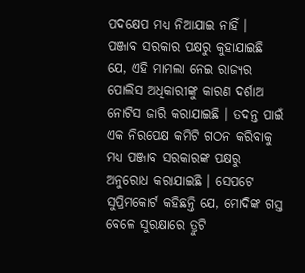ପଦକ୍ଷେପ ମଧ୍ୟ ନିଆଯାଇ ନାହିଁ ।
ପଞ୍ଜାବ ସରକାର ପକ୍ଷରୁ କୁହାଯାଇଛି ଯେ, ଏହି ମାମଲା ନେଇ ରାଜ୍ୟର ପୋଲିସ ଅଧିକାରୀଙ୍କୁ କାରଣ ଦର୍ଶାଅ ନୋଟିସ ଜାରି କରାଯାଇଛି । ତଦନ୍ତ ପାଇଁ ଏକ ନିରପେକ୍ଷ କମିଟି ଗଠନ କରିବାକୁ ମଧ୍ୟ ପଞ୍ଜାବ ସରକାରଙ୍କ ପକ୍ଷରୁ ଅନୁରୋଧ କରାଯାଇଛି । ସେପଟେ ସୁପ୍ରିମକୋର୍ଟ କହିଛନ୍ତି ଯେ, ମୋଦିଙ୍କ ଗସ୍ତ ବେଳେ ସୁରକ୍ଷାରେ ତ୍ରୁଟି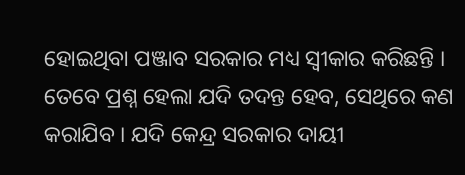ହୋଇଥିବା ପଞ୍ଜାବ ସରକାର ମଧ୍ୟ ସ୍ୱୀକାର କରିଛନ୍ତି । ତେବେ ପ୍ରଶ୍ନ ହେଲା ଯଦି ତଦନ୍ତ ହେବ, ସେଥିରେ କଣ କରାଯିବ । ଯଦି କେନ୍ଦ୍ର ସରକାର ଦାୟୀ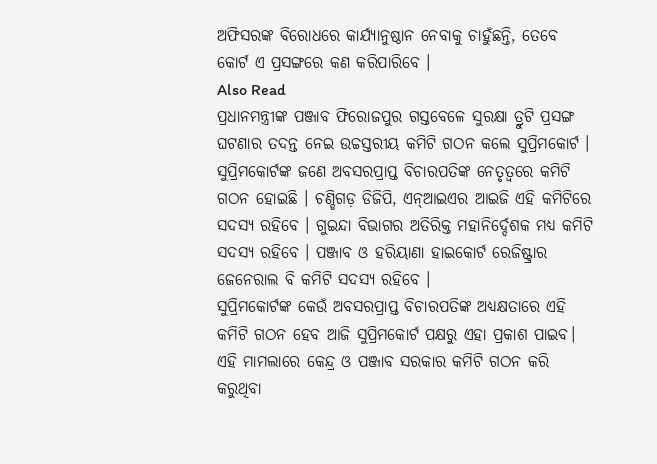ଅଫିସରଙ୍କ ବିରୋଧରେ କାର୍ଯ୍ୟାନୁଷ୍ଠାନ ନେବାକୁ ଚାହୁଁଛନ୍ତି, ତେବେ କୋର୍ଟ ଏ ପ୍ରସଙ୍ଗରେ କଣ କରିପାରିବେ ।
Also Read
ପ୍ରଧାନମନ୍ତ୍ରୀଙ୍କ ପଞ୍ଜାବ ଫିରୋଜପୁର ଗସ୍ତବେଳେ ସୁରକ୍ଷା ତ୍ରୁଟି ପ୍ରସଙ୍ଗ ଘଟଣାର ତଦନ୍ତ ନେଇ ଉଚ୍ଚସ୍ତରୀୟ କମିଟି ଗଠନ କଲେ ସୁପ୍ରିମକୋର୍ଟ । ସୁପ୍ରିମକୋର୍ଟଙ୍କ ଜଣେ ଅବସରପ୍ରାପ୍ତ ବିଚାରପତିଙ୍କ ନେତୃତ୍ୱରେ କମିଟି ଗଠନ ହୋଇଛି । ଚଣ୍ଡିଗଡ଼ ଡିଜିପି, ଏନ୍ଆଇଏର ଆଇଜି ଏହି କମିଟିରେ ସଦସ୍ୟ ରହିବେ । ଗୁଇନ୍ଦା ବିଭାଗର ଅତିରିକ୍ତ ମହାନିର୍ଦ୍ଦେଶକ ମଧ୍ୟ କମିଟି ସଦସ୍ୟ ରହିବେ । ପଞ୍ଜାବ ଓ ହରିୟାଣା ହାଇକୋର୍ଟ ରେଜିଷ୍ଟ୍ରାର ଜେନେରାଲ ବି କମିଟି ସଦସ୍ୟ ରହିବେ ।
ସୁପ୍ରିମକୋର୍ଟଙ୍କ କେଉଁ ଅବସରପ୍ରାପ୍ତ ବିଚାରପତିଙ୍କ ଅଧ୍ୟକ୍ଷତାରେ ଏହି କମିଟି ଗଠନ ହେବ ଆଜି ସୁପ୍ରିମକୋର୍ଟ ପକ୍ଷରୁ ଏହା ପ୍ରକାଶ ପାଇବ। ଏହି ମାମଲାରେ କେନ୍ଦ୍ର ଓ ପଞ୍ଜାବ ସରକାର କମିଟି ଗଠନ କରି କରୁଥିବା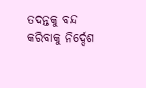ତଦନ୍ତକୁ ବନ୍ଦ କରିବାକୁ ନିର୍ଦ୍ଦେଶ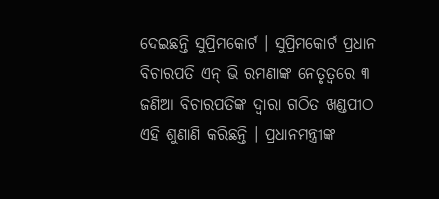ଦେଇଛନ୍ତି ସୁପ୍ରିମକୋର୍ଟ । ସୁପ୍ରିମକୋର୍ଟ ପ୍ରଧାନ ବିଚାରପତି ଏନ୍ ଭି ରମଣାଙ୍କ ନେତୃତ୍ୱରେ ୩ ଜଣିଆ ବିଚାରପତିଙ୍କ ଦ୍ୱାରା ଗଠିତ ଖଣ୍ଡପୀଠ ଏହି ଶୁଣାଣି କରିଛନ୍ତି । ପ୍ରଧାନମନ୍ତ୍ରୀଙ୍କ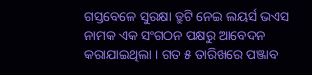ଗସ୍ତବେଳେ ସୁରକ୍ଷା ତ୍ରୁଟି ନେଇ ଲୟର୍ସ ଭଏସ ନାମକ ଏକ ସଂଗଠନ ପକ୍ଷରୁ ଆବେଦନ କରାଯାଇଥିଲା । ଗତ ୫ ତାରିଖରେ ପଞ୍ଜାବ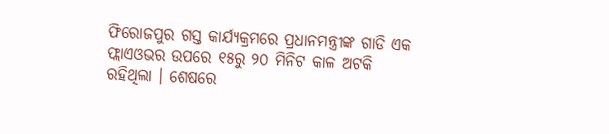ଫିରୋଜପୁର ଗସ୍ତ କାର୍ଯ୍ୟକ୍ରମରେ ପ୍ରଧାନମନ୍ତ୍ରୀଙ୍କ ଗାଡି ଏକ ଫ୍ଲାଏଓଭର ଉପରେ ୧୫ରୁ ୨୦ ମିନିଟ କାଳ ଅଟକି ରହିଥିଲା । ଶେଷରେ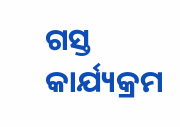ଗସ୍ତ କାର୍ଯ୍ୟକ୍ରମ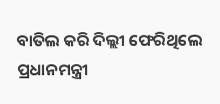ବାତିଲ କରି ଦିଲ୍ଲୀ ଫେରିଥିଲେ ପ୍ରଧାନମନ୍ତ୍ରୀ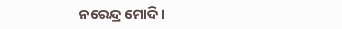ନରେନ୍ଦ୍ର ମୋଦି ।